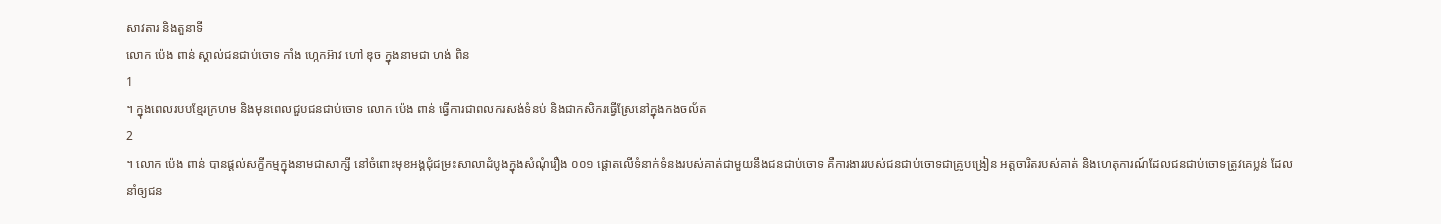សាវតារ និងតួនាទី
លោក ប៉េង ពាន់ ស្គាល់ជនជាប់ចោទ កាំង ហ្កេកអ៊ាវ ហៅ ឌុច ក្នុងនាមជា ហង់ ពិន
1
។ ក្នុងពេលរបបខ្មែរក្រហម និងមុនពេលជួបជនជាប់ចោទ លោក ប៉េង ពាន់ ធ្វើការជាពលករសង់ទំនប់ និងជាកសិករធ្វើស្រែនៅក្នុងកងចល័ត
2
។ លោក ប៉េង ពាន់ បានផ្តល់សក្ខីកម្មក្នុងនាមជាសាក្សី នៅចំពោះមុខអង្គជុំជម្រះសាលាដំបូងក្នុងសំណុំរឿង ០០១ ផ្តោតលើទំនាក់ទំនងរបស់គាត់ជាមួយនឹងជនជាប់ចោទ គឺការងាររបស់ជនជាប់ចោទជាគ្រូបង្រៀន អត្តចារិតរបស់គាត់ និងហេតុការណ៍ដែលជនជាប់ចោទត្រូវគេប្លន់ ដែលនាំឲ្យជន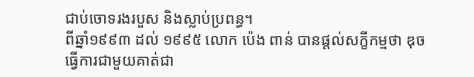ជាប់ចោទរងរបួស និងស្លាប់ប្រពន្ធ។
ពីឆ្នាំ១៩៩៣ ដល់ ១៩៩៥ លោក ប៉េង ពាន់ បានផ្តល់សក្ខីកម្មថា ឌុច ធ្វើការជាមួយគាត់ជា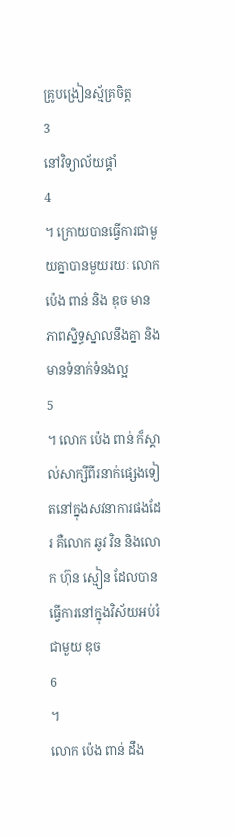គ្រូបង្រៀនស្ម័គ្រចិត្ត
3
នៅវិទ្យាល័យផ្គាំ
4
។ ក្រោយបានធ្វើការជាមួយគ្នាបានមួយរយៈ លោក ប៉េង ពាន់ និង ឌុច មានភាពស្និទ្ធស្នាលនឹងគ្នា និងមានទំនាក់ទំនងល្អ
5
។ លោក ប៉េង ពាន់ ក៏ស្គាល់សាក្សីពីរនាក់ផ្សេងទៀតនៅក្នុងសវនាការផងដែរ គឺលោក ឆូវ វិន និងលោក ហ៊ុន ស្មៀន ដែលបានធ្វើការនៅក្នុងវិស័យអប់រំជាមួយ ឌុច
6
។
លោក ប៉េង ពាន់ ដឹង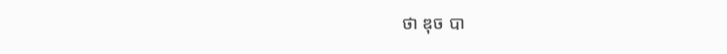ថា ឌុច បា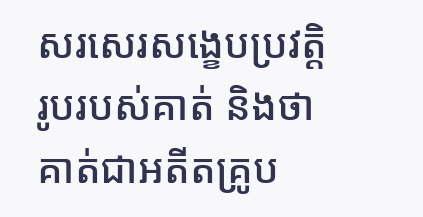សរសេរសង្ខេបប្រវត្តិរូបរបស់គាត់ និងថាគាត់ជាអតីតគ្រូប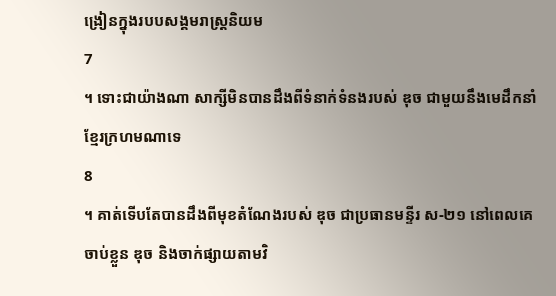ង្រៀនក្នុងរបបសង្គមរាស្ត្រនិយម
7
។ ទោះជាយ៉ាងណា សាក្សីមិនបានដឹងពីទំនាក់ទំនងរបស់ ឌុច ជាមួយនឹងមេដឹកនាំខ្មែរក្រហមណាទេ
8
។ គាត់ទើបតែបានដឹងពីមុខតំណែងរបស់ ឌុច ជាប្រធានមន្ទីរ ស-២១ នៅពេលគេចាប់ខ្លួន ឌុច និងចាក់ផ្សាយតាមវិ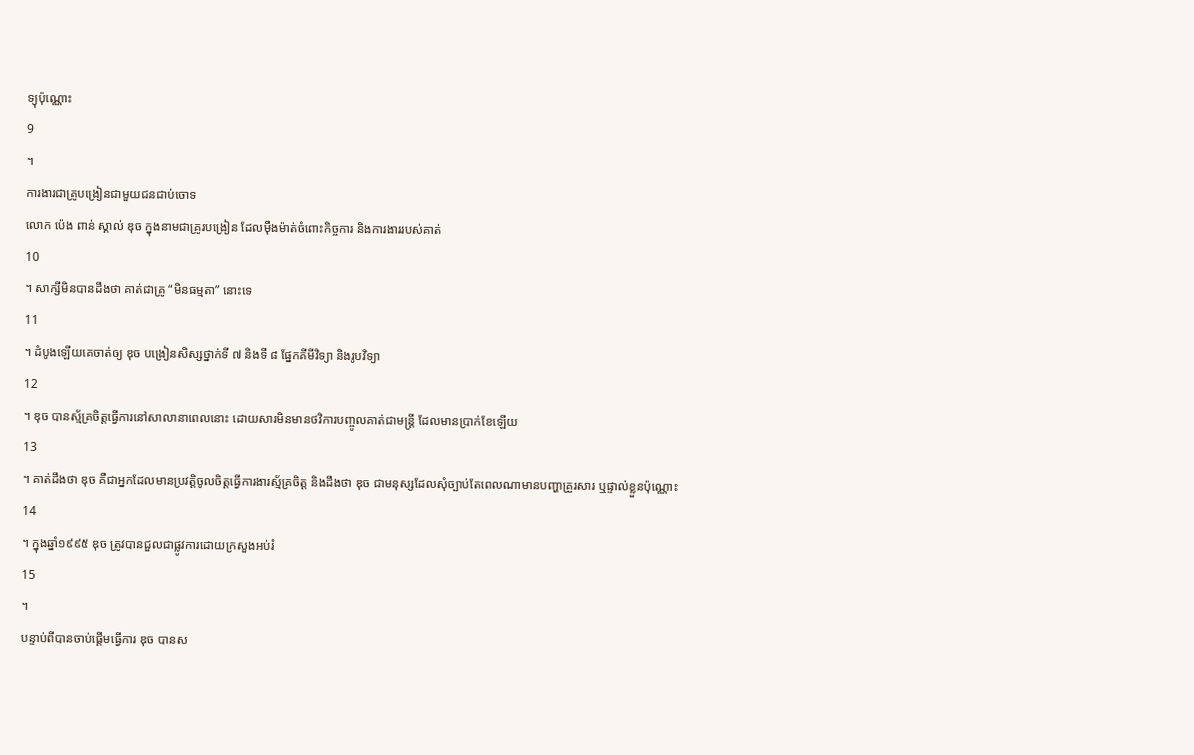ទ្យុប៉ុណ្ណោះ
9
។
ការងារជាគ្រូបង្រៀនជាមួយជនជាប់ចោទ
លោក ប៉េង ពាន់ ស្គាល់ ឌុច ក្នុងនាមជាគ្រូរបង្រៀន ដែលម៉ឺងម៉ាត់ចំពោះកិច្ចការ និងការងាររបស់គាត់
10
។ សាក្សីមិនបានដឹងថា គាត់ជាគ្រូ “មិនធម្មតា” នោះទេ
11
។ ដំបូងឡើយគេចាត់ឲ្យ ឌុច បង្រៀនសិស្សថ្នាក់ទី ៧ និងទី ៨ ផ្នែកគីមីវិទ្យា និងរូបវិទ្យា
12
។ ឌុច បានស្ម័គ្រចិត្តធ្វើការនៅសាលានាពេលនោះ ដោយសារមិនមានថវិការបញ្ចូលគាត់ជាមន្ត្រី ដែលមានប្រាក់ខែឡើយ
13
។ គាត់ដឹងថា ឌុច គឺជាអ្នកដែលមានប្រវត្តិចូលចិត្តធ្វើការងារស្ម័គ្រចិត្ត និងដឹងថា ឌុច ជាមនុស្សដែលសុំច្បាប់តែពេលណាមានបញ្ហាគ្រួរសារ ឬផ្ទាល់ខ្លួនប៉ុណ្ណោះ
14
។ ក្នុងឆ្នាំ១៩៩៥ ឌុច ត្រូវបានជួលជាផ្លូវការដោយក្រសួងអប់រំ
15
។
បន្ទាប់ពីបានចាប់ផ្តើមធ្វើការ ឌុច បានស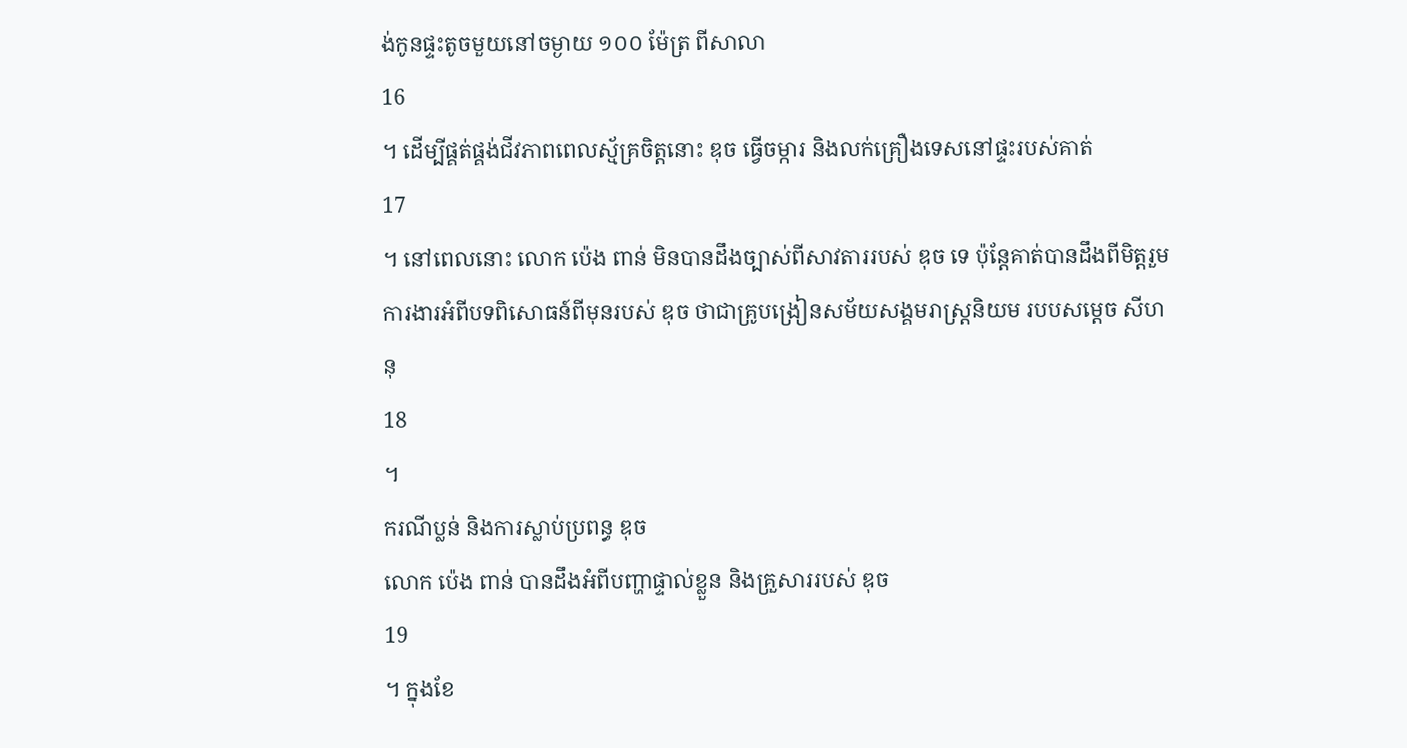ង់កូនផ្ទះតូចមួយនៅចម្ងាយ ១០០ ម៉ែត្រ ពីសាលា
16
។ ដើម្បីផ្គត់ផ្គង់ជីវភាពពេលស្ម័គ្រចិត្តនោះ ឌុច ធ្វើចម្ការ និងលក់គ្រឿងទេសនៅផ្ទះរបស់គាត់
17
។ នៅពេលនោះ លោក ប៉េង ពាន់ មិនបានដឹងច្បាស់ពីសាវតាររបស់ ឌុច ទេ ប៉ុន្តែគាត់បានដឹងពីមិត្តរួមការងារអំពីបទពិសោធន៍ពីមុនរបស់ ឌុច ថាជាគ្រូបង្រៀនសម័យសង្គមរាស្ត្រនិយម របបសម្តេច សីហនុ
18
។
ករណីប្លន់ និងការស្លាប់ប្រពន្ធ ឌុច
លោក ប៉េង ពាន់ បានដឹងអំពីបញ្ហាផ្ទាល់ខ្លួន និងគ្រួសាររបស់ ឌុច
19
។ ក្នុងខែ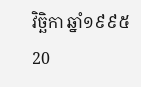វិច្ឆិកា ឆ្នាំ១៩៩៥
20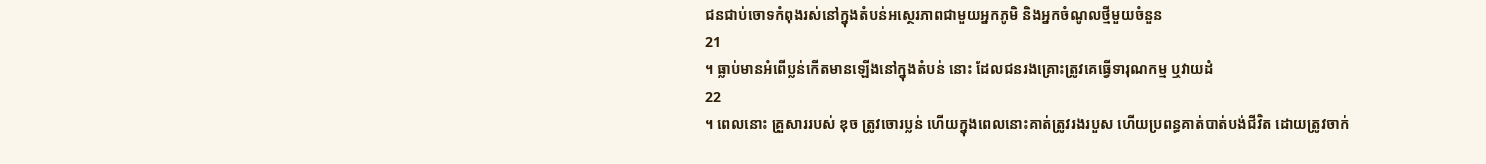ជនជាប់ចោទកំពុងរស់នៅក្នុងតំបន់អស្ថេរភាពជាមួយអ្នកភូមិ និងអ្នកចំណូលថ្មីមួយចំនួន
21
។ ធ្លាប់មានអំពើប្លន់កើតមានឡើងនៅក្នុងតំបន់ នោះ ដែលជនរងគ្រោះត្រូវគេធ្វើទារុណកម្ម ឬវាយដំ
22
។ ពេលនោះ គ្រួសាររបស់ ឌុច ត្រូវចោរប្លន់ ហើយក្នុងពេលនោះគាត់ត្រូវរងរបួស ហើយប្រពន្ធគាត់បាត់បង់ជីវិត ដោយត្រូវចាក់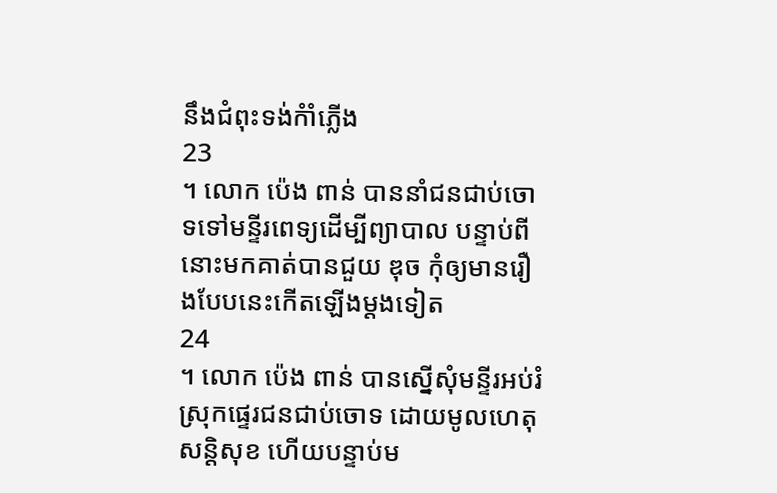នឹងជំពុះទង់កំាំភ្លើង
23
។ លោក ប៉េង ពាន់ បាននាំជនជាប់ចោទទៅមន្ទីរពេទ្យដើម្បីព្យាបាល បន្ទាប់ពីនោះមកគាត់បានជួយ ឌុច កុំឲ្យមានរឿងបែបនេះកើតឡើងម្តងទៀត
24
។ លោក ប៉េង ពាន់ បានស្នើសុំមន្ទីរអប់រំស្រុកផ្ទេរជនជាប់ចោទ ដោយមូលហេតុសន្តិសុខ ហើយបន្ទាប់ម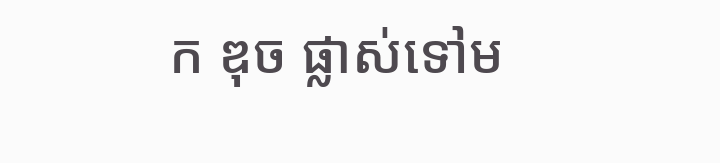ក ឌុច ផ្លាស់ទៅម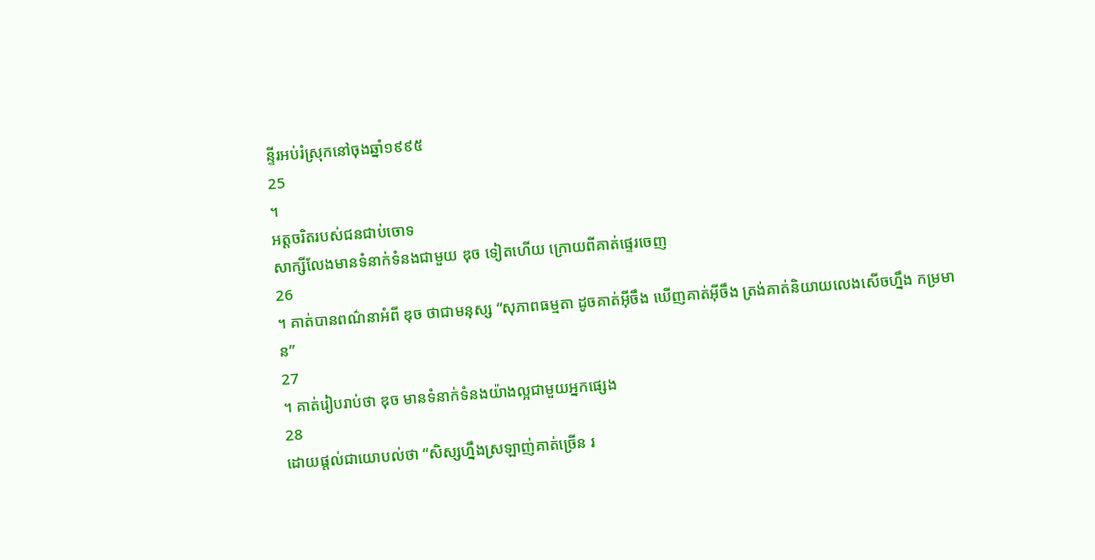ន្ទីរអប់រំស្រុកនៅចុងឆ្នាំ១៩៩៥
25
។
អត្តចរិតរបស់ជនជាប់ចោទ
សាក្សីលែងមានទំនាក់ទំនងជាមួយ ឌុច ទៀតហើយ ក្រោយពីគាត់ផ្ទេរចេញ
26
។ គាត់បានពណ៌នាអំពី ឌុច ថាជាមនុស្ស “សុភាពធម្មតា ដូចគាត់អ៊ីចឹង ឃើញគាត់អ៊ីចឹង ត្រង់គាត់និយាយលេងសើចហ្នឹង កម្រមាន”
27
។ គាត់រៀបរាប់ថា ឌុច មានទំនាក់ទំនងយ៉ាងល្អជាមួយអ្នកផ្សេង
28
ដោយផ្តល់ជាយោបល់ថា “សិស្សហ្នឹងស្រឡាញ់គាត់ច្រើន រ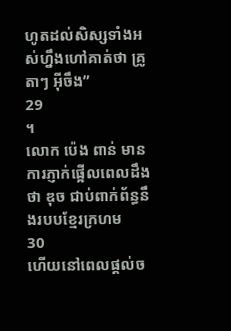ហូតដល់សិស្សទាំងអស់ហ្នឹងហៅគាត់ថា គ្រូតាៗ អ៊ីចឹង”
29
។
លោក ប៉េង ពាន់ មានការភ្ញាក់ផ្អើលពេលដឹងថា ឌុច ជាប់ពាក់ព័ន្ធនឹងរបបខ្មែរក្រហម
30
ហើយនៅពេលផ្តល់ច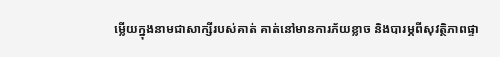ម្លើយក្នុងនាមជាសាក្សីរបស់គាត់ គាត់នៅមានការភ័យខ្លាច និងបារម្ភពីសុវត្ថិភាពផ្ទា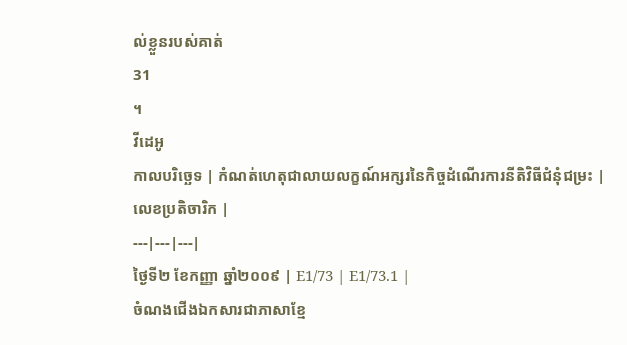ល់ខ្លួនរបស់គាត់
31
។
វីដេអូ
កាលបរិច្ឆេទ | កំណត់ហេតុជាលាយលក្ខណ៍អក្សរនៃកិច្ចដំណើរការនីតិវិធីជំនុំជម្រះ | លេខប្រតិចារិក |
---|---|---|
ថ្ងៃទី២ ខែកញ្ញា ឆ្នាំ២០០៩ | E1/73 | E1/73.1 |
ចំណងជើងឯកសារជាភាសាខ្មែ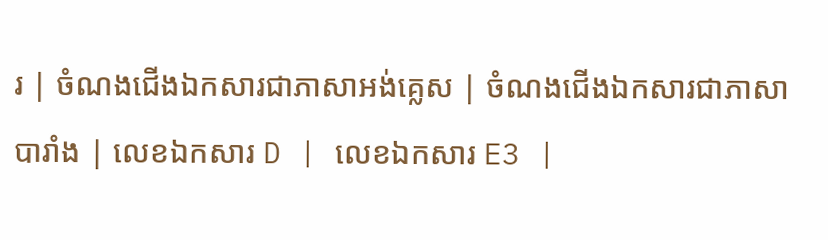រ | ចំណងជើងឯកសារជាភាសាអង់គ្លេស | ចំណងជើងឯកសារជាភាសាបារាំង | លេខឯកសារ D | លេខឯកសារ E3 |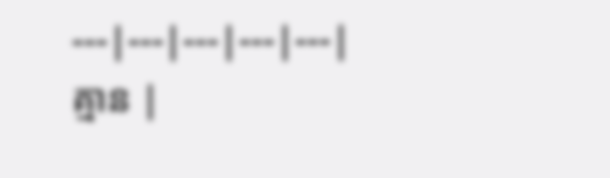---|---|---|---|---|
គ្មាន |